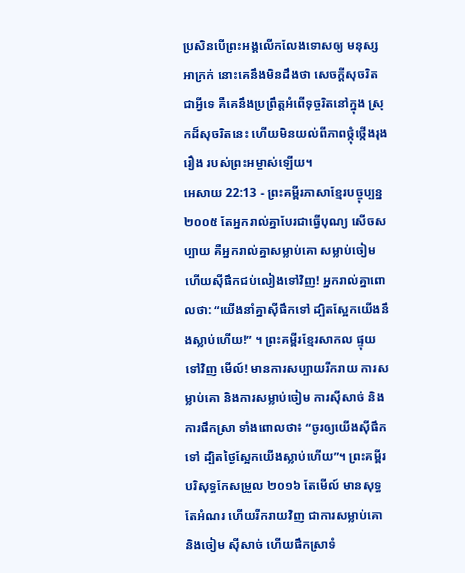ប្រសិនបើព្រះអង្គលើកលែងទោសឲ្យ មនុស្សអាក្រក់ នោះគេនឹងមិនដឹងថា សេចក្ដីសុចរិតជាអ្វីទេ គឺគេនឹងប្រព្រឹត្តអំពើទុច្ចរិតនៅក្នុង ស្រុកដ៏សុចរិតនេះ ហើយមិនយល់ពីភាពថ្កុំថ្កើងរុងរឿង របស់ព្រះអម្ចាស់ឡើយ។
អេសាយ 22:13 - ព្រះគម្ពីរភាសាខ្មែរបច្ចុប្បន្ន ២០០៥ តែអ្នករាល់គ្នាបែរជាធ្វើបុណ្យ សើចសប្បាយ គឺអ្នករាល់គ្នាសម្លាប់គោ សម្លាប់ចៀម ហើយស៊ីផឹកជប់លៀងទៅវិញ! អ្នករាល់គ្នាពោលថា: “យើងនាំគ្នាស៊ីផឹកទៅ ដ្បិតស្អែកយើងនឹងស្លាប់ហើយ!” ។ ព្រះគម្ពីរខ្មែរសាកល ផ្ទុយទៅវិញ មើល៍! មានការសប្បាយរីករាយ ការសម្លាប់គោ និងការសម្លាប់ចៀម ការស៊ីសាច់ និងការផឹកស្រា ទាំងពោលថា៖ “ចូរឲ្យយើងស៊ីផឹកទៅ ដ្បិតថ្ងៃស្អែកយើងស្លាប់ហើយ”។ ព្រះគម្ពីរបរិសុទ្ធកែសម្រួល ២០១៦ តែមើល៍ មានសុទ្ធតែអំណរ ហើយរីករាយវិញ ជាការសម្លាប់គោ និងចៀម ស៊ីសាច់ ហើយផឹកស្រាទំ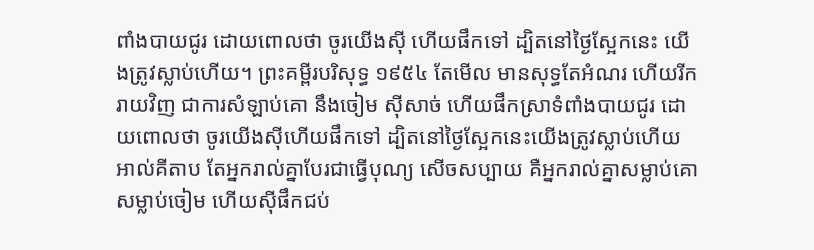ពាំងបាយជូរ ដោយពោលថា ចូរយើងស៊ី ហើយផឹកទៅ ដ្បិតនៅថ្ងៃស្អែកនេះ យើងត្រូវស្លាប់ហើយ។ ព្រះគម្ពីរបរិសុទ្ធ ១៩៥៤ តែមើល មានសុទ្ធតែអំណរ ហើយរីករាយវិញ ជាការសំឡាប់គោ នឹងចៀម ស៊ីសាច់ ហើយផឹកស្រាទំពាំងបាយជូរ ដោយពោលថា ចូរយើងស៊ីហើយផឹកទៅ ដ្បិតនៅថ្ងៃស្អែកនេះយើងត្រូវស្លាប់ហើយ អាល់គីតាប តែអ្នករាល់គ្នាបែរជាធ្វើបុណ្យ សើចសប្បាយ គឺអ្នករាល់គ្នាសម្លាប់គោ សម្លាប់ចៀម ហើយស៊ីផឹកជប់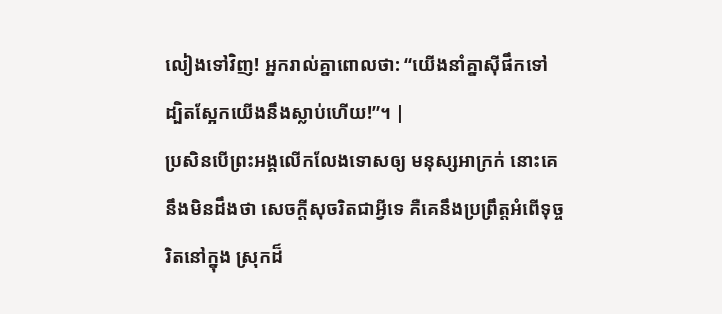លៀងទៅវិញ! អ្នករាល់គ្នាពោលថា: “យើងនាំគ្នាស៊ីផឹកទៅ ដ្បិតស្អែកយើងនឹងស្លាប់ហើយ!”។ |
ប្រសិនបើព្រះអង្គលើកលែងទោសឲ្យ មនុស្សអាក្រក់ នោះគេនឹងមិនដឹងថា សេចក្ដីសុចរិតជាអ្វីទេ គឺគេនឹងប្រព្រឹត្តអំពើទុច្ចរិតនៅក្នុង ស្រុកដ៏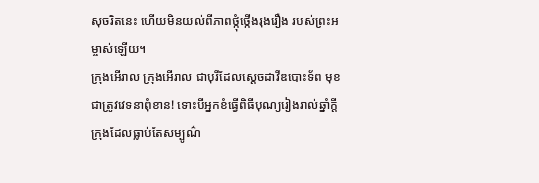សុចរិតនេះ ហើយមិនយល់ពីភាពថ្កុំថ្កើងរុងរឿង របស់ព្រះអម្ចាស់ឡើយ។
ក្រុងអើរាល ក្រុងអើរាល ជាបុរីដែលស្ដេចដាវីឌបោះទ័ព មុខជាត្រូវវេទនាពុំខាន! ទោះបីអ្នកខំធ្វើពិធីបុណ្យរៀងរាល់ឆ្នាំក្ដី
ក្រុងដែលធ្លាប់តែសម្បូណ៌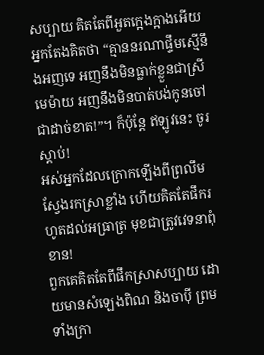សប្បាយ គិតតែពីអួតក្អេងក្អាងអើយ អ្នកតែងគិតថា “គ្មាននរណាផ្ទឹមស្មើនឹងអញទេ អញនឹងមិនធ្លាក់ខ្លួនជាស្រីមេម៉ាយ អញនឹងមិនបាត់បង់កូនចៅជាដាច់ខាត!”។ ក៏ប៉ុន្តែ ឥឡូវនេះ ចូរស្ដាប់!
អស់អ្នកដែលក្រោកឡើងពីព្រលឹម ស្វែងរកស្រាខ្លាំង ហើយគិតតែផឹករហូតដល់អធ្រាត្រ មុខជាត្រូវវេទនាពុំខាន!
ពួកគេគិតតែពីផឹកស្រាសប្បាយ ដោយមានសំឡេងពិណ និងចាប៉ី ព្រមទាំងក្រា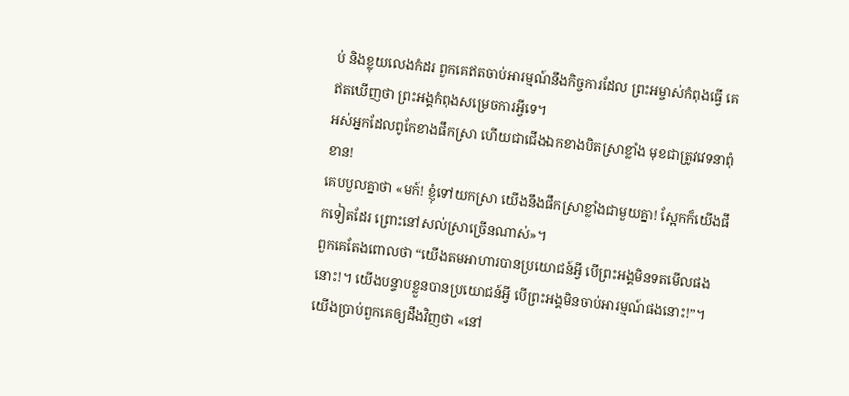ប់ និងខ្លុយលេងកំដរ ពួកគេឥតចាប់អារម្មណ៍នឹងកិច្ចការដែល ព្រះអម្ចាស់កំពុងធ្វើ គេឥតឃើញថា ព្រះអង្គកំពុងសម្រេចការអ្វីទេ។
អស់អ្នកដែលពូកែខាងផឹកស្រា ហើយជាជើងឯកខាងបិតស្រាខ្លាំង មុខជាត្រូវវេទនាពុំខាន!
គេបបួលគ្នាថា «មក៍! ខ្ញុំទៅយកស្រា យើងនឹងផឹកស្រាខ្លាំងជាមួយគ្នា! ស្អែកក៏យើងផឹកទៀតដែរ ព្រោះនៅសល់ស្រាច្រើនណាស់»។
ពួកគេតែងពោលថា “យើងតមអាហារបានប្រយោជន៍អ្វី បើព្រះអង្គមិនទតមើលផងនោះ!។ យើងបន្ទាបខ្លួនបានប្រយោជន៍អ្វី បើព្រះអង្គមិនចាប់អារម្មណ៍ផងនោះ!”។ យើងប្រាប់ពួកគេឲ្យដឹងវិញថា «នៅ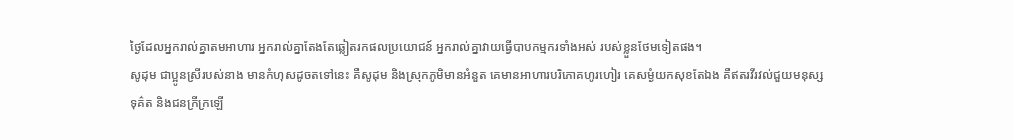ថ្ងៃដែលអ្នករាល់គ្នាតមអាហារ អ្នករាល់គ្នាតែងតែឆ្លៀតរកផលប្រយោជន៍ អ្នករាល់គ្នាវាយធ្វើបាបកម្មករទាំងអស់ របស់ខ្លួនថែមទៀតផង។
សូដុម ជាប្អូនស្រីរបស់នាង មានកំហុសដូចតទៅនេះ គឺសូដុម និងស្រុកភូមិមានអំនួត គេមានអាហារបរិភោគហូរហៀរ គេសម្ងំយកសុខតែឯង គឺឥតរវីរវល់ជួយមនុស្សទុគ៌ត និងជនក្រីក្រឡើ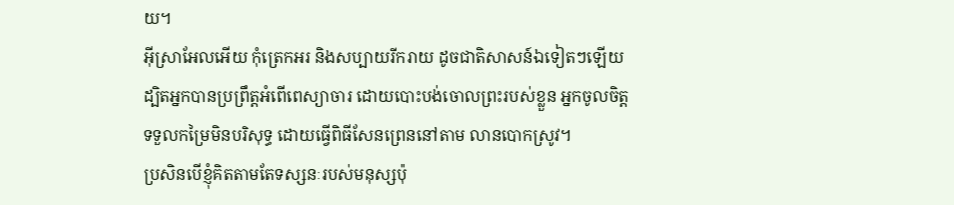យ។
អ៊ីស្រាអែលអើយ កុំត្រេកអរ និងសប្បាយរីករាយ ដូចជាតិសាសន៍ឯទៀតៗឡើយ ដ្បិតអ្នកបានប្រព្រឹត្តអំពើពេស្យាចារ ដោយបោះបង់ចោលព្រះរបស់ខ្លួន អ្នកចូលចិត្តទទួលកម្រៃមិនបរិសុទ្ធ ដោយធ្វើពិធីសែនព្រេននៅតាម លានបោកស្រូវ។
ប្រសិនបើខ្ញុំគិតតាមតែទស្សនៈរបស់មនុស្សប៉ុ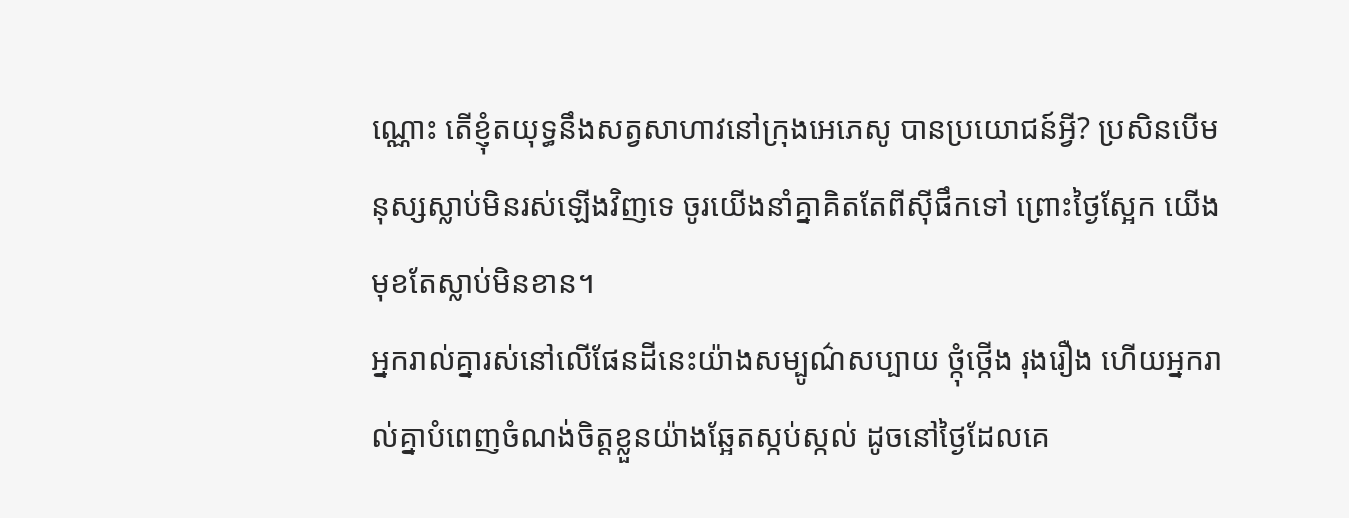ណ្ណោះ តើខ្ញុំតយុទ្ធនឹងសត្វសាហាវនៅក្រុងអេភេសូ បានប្រយោជន៍អ្វី? ប្រសិនបើមនុស្សស្លាប់មិនរស់ឡើងវិញទេ ចូរយើងនាំគ្នាគិតតែពីស៊ីផឹកទៅ ព្រោះថ្ងៃស្អែក យើងមុខតែស្លាប់មិនខាន។
អ្នករាល់គ្នារស់នៅលើផែនដីនេះយ៉ាងសម្បូណ៌សប្បាយ ថ្កុំថ្កើង រុងរឿង ហើយអ្នករាល់គ្នាបំពេញចំណង់ចិត្តខ្លួនយ៉ាងឆ្អែតស្កប់ស្កល់ ដូចនៅថ្ងៃដែលគេ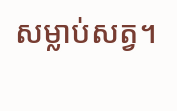សម្លាប់សត្វ។